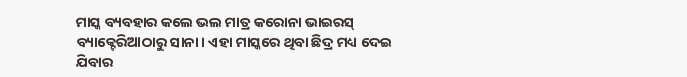ମାସ୍କ ବ୍ୟବହାର କଲେ ଭଲ ମାତ୍ର କରୋନା ଭାଇରସ୍ ବ୍ୟାକ୍ଟେରିଆଠାରୁ ସାନା। ଏହା ମାସ୍କରେ ଥିବା ଛିଦ୍ର ମଧ୍ୟ ଦେଇ ଯିବାର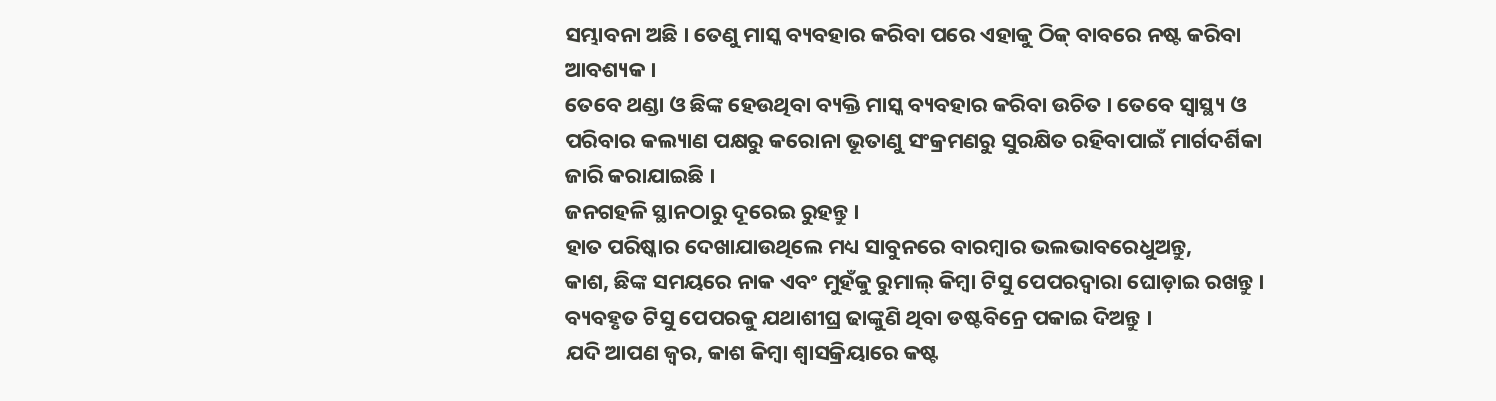ସମ୍ଭାବନା ଅଛି । ତେଣୁ ମାସ୍କ ବ୍ୟବହାର କରିବା ପରେ ଏହାକୁ ଠିକ୍ ବାବରେ ନଷ୍ଟ କରିବା ଆବଶ୍ୟକ ।
ତେବେ ଥଣ୍ଡା ଓ ଛିଙ୍କ ହେଉଥିବା ବ୍ୟକ୍ତି ମାସ୍କ ବ୍ୟବହାର କରିବା ଉଚିତ । ତେବେ ସ୍ୱାସ୍ଥ୍ୟ ଓ ପରିବାର କଲ୍ୟାଣ ପକ୍ଷରୁ କରୋନା ଭୂତାଣୁ ସଂକ୍ରମଣରୁ ସୁରକ୍ଷିତ ରହିବାପାଇଁ ମାର୍ଗଦର୍ଶିକା ଜାରି କରାଯାଇଛି ।
ଜନଗହଳି ସ୍ଥାନଠାରୁ ଦୂରେଇ ରୁହନ୍ତୁ ।
ହାତ ପରିଷ୍କାର ଦେଖାଯାଉଥିଲେ ମଧ୍ୟ ସାବୁନରେ ବାରମ୍ବାର ଭଲଭାବରେଧୁଅନ୍ତୁ,
କାଶ, ଛିଙ୍କ ସମୟରେ ନାକ ଏବଂ ମୁହଁକୁ ରୁମାଲ୍ କିମ୍ବା ଟିସୁ ପେପରଦ୍ୱାରା ଘୋଡ଼ାଇ ରଖନ୍ତୁ ।
ବ୍ୟବହୃତ ଟିସୁ ପେପରକୁ ଯଥାଶୀଘ୍ର ଢାଙ୍କୁଣି ଥିବା ଡଷ୍ଟବିନ୍ରେ ପକାଇ ଦିଅନ୍ତୁ ।
ଯଦି ଆପଣ ଜ୍ୱର, କାଶ କିମ୍ବା ଶ୍ୱାସକ୍ରିୟାରେ କଷ୍ଟ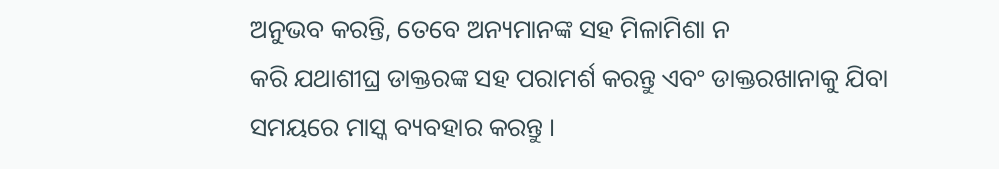ଅନୁଭବ କରନ୍ତି, ତେବେ ଅନ୍ୟମାନଙ୍କ ସହ ମିଳାମିଶା ନ
କରି ଯଥାଶୀଘ୍ର ଡାକ୍ତରଙ୍କ ସହ ପରାମର୍ଶ କରନ୍ତୁ ଏବଂ ଡାକ୍ତରଖାନାକୁ ଯିବା ସମୟରେ ମାସ୍କ ବ୍ୟବହାର କରନ୍ତୁ ।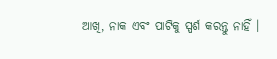ଆଖି, ନାକ ଏବଂ ପାଟିକୁ ସ୍ପର୍ଶ କରନ୍ତୁ ନାହିଁ ।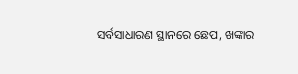ସର୍ବସାଧାରଣ ସ୍ଥାନରେ ଛେପ, ଖଙ୍କାର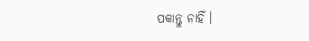ପକାନ୍ତୁ ନାହିଁ ।